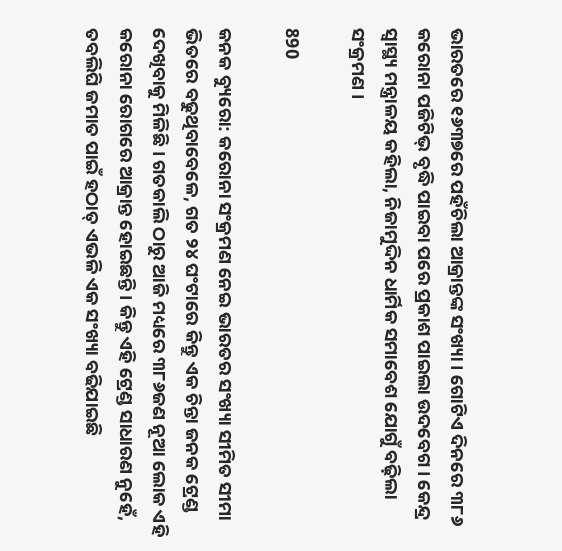ଭାରତରେ ୧୬୩୭ରେ ପହଁଚିଲା ଆକ୍ରାନ୍ତଙ୍କ ସଂଖ୍ୟା । ଗୋଟିଏ ଦିନରେ ୩୮୬ କରୋନା ପଜିଟିଭ୍ ବୃଦ୍ଧି ପାଇବା ପରେ ପ୍ରକାଶ ପାଇଲା ଉଦବେଗ । କେନ୍ଦ୍ର ସ୍ୱାସ୍ଥ୍ୟ ମନ୍ତ୍ରାଳୟ କହିଲା, ନିଜାମୁଦ୍ଦିନ ଧାର୍ମିକ ସମାବେଶ ଯୋଗୁଁ ବଢ଼ିଲା ସଂକ୍ରମଣ ।

890

କନକ ବ୍ୟୁରୋ: କରୋନା ସଂକ୍ରମଣ ନେଇ ଭାରତର ସଂଖ୍ୟା ସୀମିତ ସୀମା ଭିତରେ ବଢୁଥିବାବେଳେ, ଗତ ୨୪ ଘଂଟାରେ କିନ୍ତୁ ଏକ ଚିନ୍ତା ଜନକ ଟ୍ରେଣ୍ଡ ଦେଖିବାକୁ ମିଳିଛି । ଗତକାଲି ଠାରୁ ଆଜି ମଧ୍ୟରେ ୩୮୬ଜଣ ନୂଆ ଲୋକ ଏହି କରୋନା ରୋଗରେ ଆକ୍ରାନ୍ତ ହୋଇଛନ୍ତି । କିନ୍ତୁ ଏହି ଟ୍ରେଣ୍ଡ ସାଧାରଣ ନୁହେଁ, ତବଲିଘି ଜମାତ ପାଇଁ ହଠାତ୍ ଏଭଳି ଏକ ସଂଖ୍ୟା ବଢିଯାଇଛି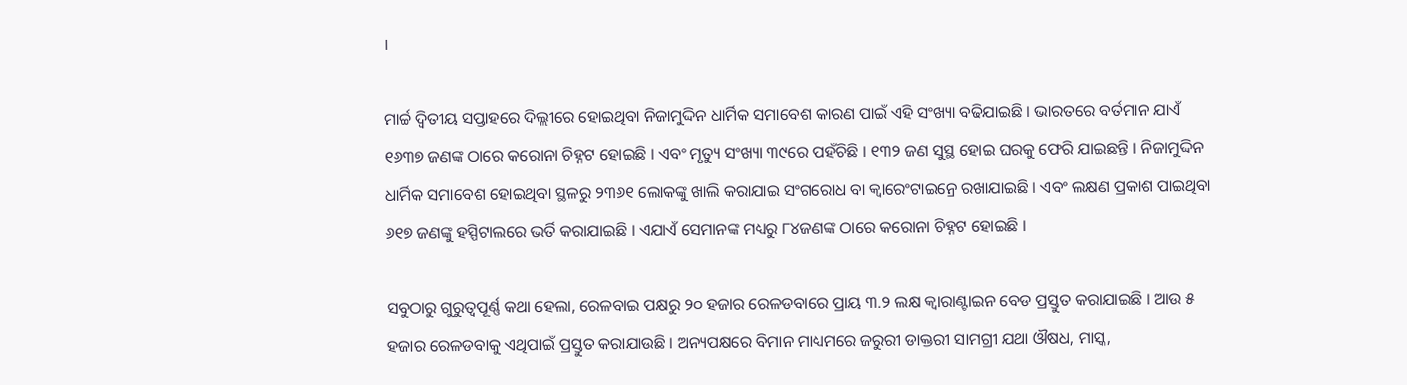।

ମାର୍ଚ୍ଚ ଦ୍ୱିତୀୟ ସପ୍ତାହରେ ଦିଲ୍ଲୀରେ ହୋଇଥିବା ନିଜାମୁଦ୍ଦିନ ଧାର୍ମିକ ସମାବେଶ କାରଣ ପାଇଁ ଏହି ସଂଖ୍ୟା ବଢିଯାଇଛି । ଭାରତରେ ବର୍ତମାନ ଯାଏଁ ୧୬୩୭ ଜଣଙ୍କ ଠାରେ କରୋନା ଚିହ୍ନଟ ହୋଇଛି । ଏବଂ ମୃତ୍ୟୁ ସଂଖ୍ୟା ୩୯ରେ ପହଁଚିଛି । ୧୩୨ ଜଣ ସୁସ୍ଥ ହୋଇ ଘରକୁ ଫେରି ଯାଇଛନ୍ତି । ନିଜାମୁଦ୍ଦିନ ଧାର୍ମିକ ସମାବେଶ ହୋଇଥିବା ସ୍ଥଳରୁ ୨୩୬୧ ଲୋକଙ୍କୁ ଖାଲି କରାଯାଇ ସଂଗରୋଧ ବା କ୍ୱାରେଂଟାଇନ୍ରେ ରଖାଯାଇଛି । ଏବଂ ଲକ୍ଷଣ ପ୍ରକାଶ ପାଇଥିବା ୬୧୭ ଜଣଙ୍କୁ ହସ୍ପିଟାଲରେ ଭର୍ତି କରାଯାଇଛି । ଏଯାଏଁ ସେମାନଙ୍କ ମଧ୍ୟରୁ ୮୪ଜଣଙ୍କ ଠାରେ କରୋନା ଚିହ୍ନଟ ହୋଇଛି ।

ସବୁଠାରୁ ଗୁରୁତ୍ୱପୂର୍ଣ୍ଣ କଥା ହେଲା, ରେଳବାଇ ପକ୍ଷରୁ ୨୦ ହଜାର ରେଳଡବାରେ ପ୍ରାୟ ୩.୨ ଲକ୍ଷ କ୍ୱାରାଣ୍ଟାଇନ ବେଡ ପ୍ରସ୍ତୁତ କରାଯାଇଛି । ଆଉ ୫ ହଜାର ରେଳଡବାକୁ ଏଥିପାଇଁ ପ୍ରସ୍ତୁତ କରାଯାଉଛି । ଅନ୍ୟପକ୍ଷରେ ବିମାନ ମାଧ୍ୟମରେ ଜରୁରୀ ଡାକ୍ତରୀ ସାମଗ୍ରୀ ଯଥା ଔଷଧ, ମାସ୍କ,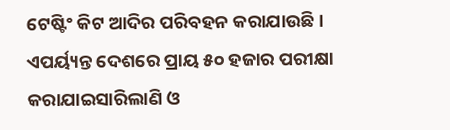ଟେଷ୍ଟିଂ କିଟ ଆଦିର ପରିବହନ କରାଯାଉଛି । ଏପର୍ୟ୍ୟନ୍ତ ଦେଶରେ ପ୍ରାୟ ୫୦ ହଜାର ପରୀକ୍ଷା କରାଯାଇସାରିଲାଣି ଓ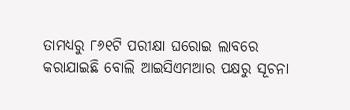ତାମଧ୍ୟରୁ ୮୬୧ଟି ପରୀକ୍ଷା ଘରୋଇ ଲାବରେ କରାଯାଇଛି ବୋଲି ଆଇସିଏମଆର ପକ୍ଷରୁ ସୂଚନା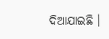ଦିଆଯାଇଛି ।